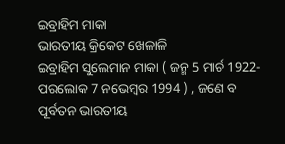ଇବ୍ରାହିମ ମାକା
ଭାରତୀୟ କ୍ରିକେଟ ଖେଳାଳି
ଇବ୍ରାହିମ ସୁଲେମାନ ମାକା ( ଜନ୍ମ 5 ମାର୍ଚ 1922- ପରଲୋକ 7 ନଭେମ୍ବର 1994 ) , ଜଣେ ବ ପୂର୍ବତନ ଭାରତୀୟ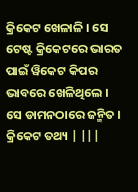କ୍ରିକେଟ ଖେଳାଳି । ସେ ଟେଷ୍ଟ କ୍ରିକେଟରେ ଭାରତ ପାଇଁ ୱିକେଟ କିପର ଭାବରେ ଖେଳିଥିଲେ । ସେ ଡାମନଠାରେ ଜନ୍ମିତ ।
କ୍ରିକେଟ ତଥ୍ୟ | |||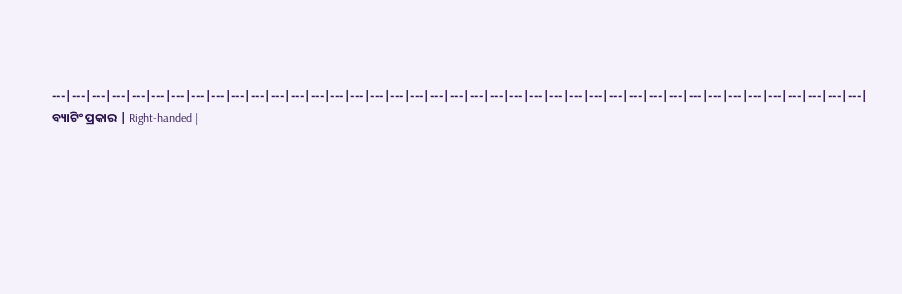---|---|---|---|---|---|---|---|---|---|---|---|---|---|---|---|---|---|---|---|---|---|---|---|---|---|---|---|---|---|---|---|---|---|---|---|---|---|---|---|---|
ବ୍ୟାଟିଂ ପ୍ରକାର | Right-handed |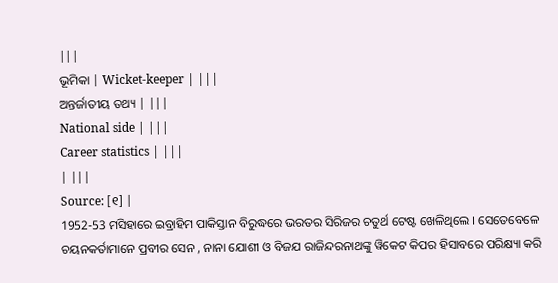|||
ଭୂମିକା | Wicket-keeper | |||
ଅନ୍ତର୍ଜାତୀୟ ତଥ୍ୟ | |||
National side | |||
Career statistics | |||
| |||
Source: [୧] |
1952-53 ମସିହାରେ ଇବ୍ରାହିମ ପାକିସ୍ତାନ ବିରୁଦ୍ଧରେ ଭରତର ସିରିଜର ଚତୁର୍ଥ ଟେଷ୍ଟ ଖେଳିଥିଲେ । ସେତେବେଳେ ଚୟନକର୍ତାମାନେ ପ୍ରବୀର ସେନ , ନାନା ଯୋଶୀ ଓ ବିଜଯ ରାଜିନ୍ଦରନାଥଙ୍କୁ ୱିକେଟ କିପର ହିସାବରେ ପରିକ୍ଷ୍ୟା କରି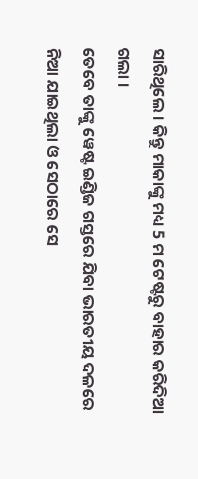ସାରିଥିଲେ । କିନ୍ତୁ ମାକାଙ୍କୁ ମଧ୍ୟ 5 ମ ଟେଷ୍ଟରୁ ବାହାର କରିଦିଆ ଗଲା ।
ତେବେ ତାଙ୍କୁ ୱେଷ୍ଟ ଇଣ୍ଡିଜ ଗସ୍ତରେ ଯିବା ଭାରତୀୟ ଦଳରେ ନିଆ ଯାଇଥିଲା ଓ ସେଠାରେ ସେ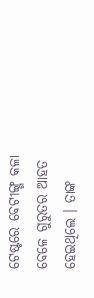ଟେଷ୍ଟରେ ବେଟୀଙ୍ଗ୍ଗ କଳା ବେଳେ ଗୁରୁତର ଆହତ ହେଇଥିଲେ । ତାଙ୍କ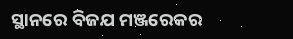ସ୍ଥାନରେ ବିଜଯ ମଞ୍ଜରେକର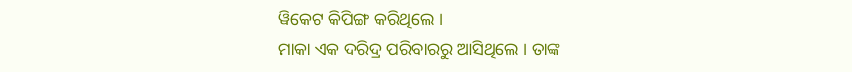ୱିକେଟ କିପିଙ୍ଗ କରିଥିଲେ ।
ମାକା ଏକ ଦରିଦ୍ର ପରିବାରରୁ ଆସିଥିଲେ । ତାଙ୍କ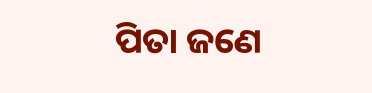ପିତା ଜଣେ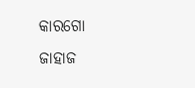କାରଗୋ ଜାହାଜ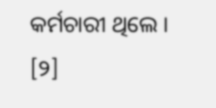କର୍ମଚାରୀ ଥିଲେ । [୨]